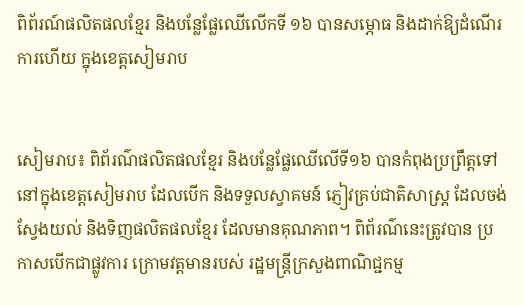ពិព័រណ៍ផលិតផលខ្មែរ និងបន្លែផ្លែឈើលើកទី ១៦ បានសម្ភោធ និងដាក់ឱ្យដំណើរការហើយ ក្នុងខេត្តសៀមរាប


សៀមរាប៖ ពិព័រណ៌ផលិតផលខ្មែរ និងបន្លែផ្លែឈើលើទី១៦ បានកំពុងប្រព្រឹត្តទៅ នៅក្នុងខេត្តសៀមរាប ដែលបើក និងទទួលស្វាគមន៍ ភ្ញៀវគ្រប់ជាតិសាស្ត្រ ដែលចង់ស្វែងយល់ និងទិញផលិតផលខ្មែរ ដែលមានគុណភាព។ ពិព័រណ៌នេះត្រូវបាន ប្រកាសបើកជាផ្លូវការ ក្រោមវត្តមានរបស់ រដ្ឋមន្ត្រីក្រសួងពាណិជ្ជកម្ម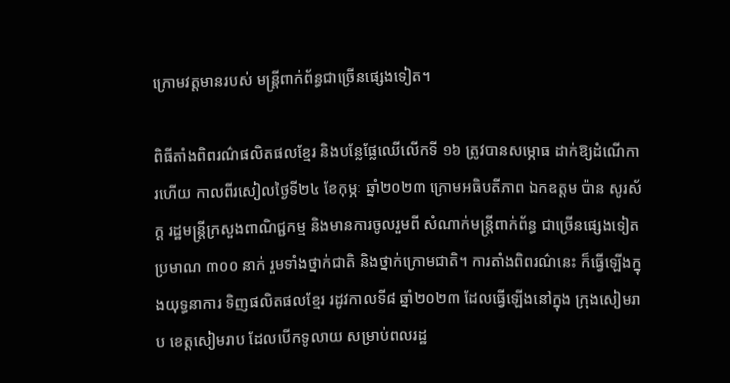ក្រោមវត្តមានរបស់ មន្ត្រីពាក់ព័ន្ធជាច្រើនផ្សេងទៀត។

ពិធីតាំងពិពរណ៌ផលិតផលខ្មែរ និងបន្លែផ្លែឈើលើកទី ១៦ ត្រូវបានសម្ភោធ ដាក់ឱ្យដំណើការហើយ កាលពីរសៀលថ្ងៃទី២៤ ខែកុម្ភៈ ឆ្នាំ២០២៣ ក្រោមអធិបតីភាព ឯកឧត្ដម ប៉ាន សូរស័ក្ត រដ្ឋមន្ត្រីក្រសួងពាណិជ្ជកម្ម និងមានការចូលរួមពី សំណាក់មន្ត្រីពាក់ព័ន្ធ ជាច្រើនផ្សេងទៀតប្រមាណ ៣០០ នាក់ រួមទាំងថ្នាក់ជាតិ និងថ្នាក់ក្រោមជាតិ។ ការតាំងពិពរណ៌នេះ ក៏ធ្វើឡើងក្នុងយុទ្ធនាការ ទិញផលិតផលខ្មែរ រដូវកាលទី៨ ឆ្នាំ២០២៣ ដែលធ្វើឡើងនៅក្នុង ក្រុងសៀមរាប ខេត្តសៀមរាប ដែលបើកទូលាយ សម្រាប់ពលរដ្ឋ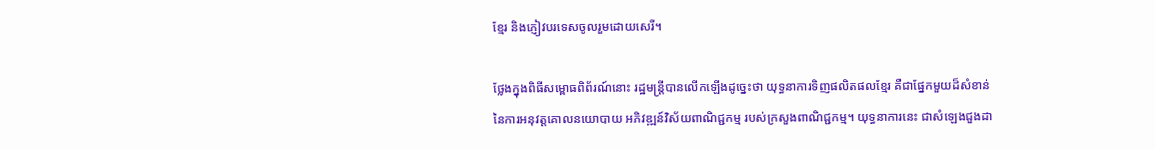ខ្មែរ និងភ្ញៀវបរទេសចូលរួមដោយសេរី។

ថ្លែងក្នុងពិធីសម្ពោធពិព័រណ៍នោះ រដ្ឋមន្រ្តីបានលើកឡើងដូច្នេះថា យុទ្ធនាការទិញផលិតផលខ្មែរ គឺជាផ្នែកមួយដ៏សំខាន់ នៃការអនុវត្តគោលនយោបាយ អភិវឌ្ឍន៍វិស័យពាណិជ្ជកម្ម របស់ក្រសួងពាណិជ្ជកម្ម។ យុទ្ធនាការនេះ ជាសំឡេងជួងដា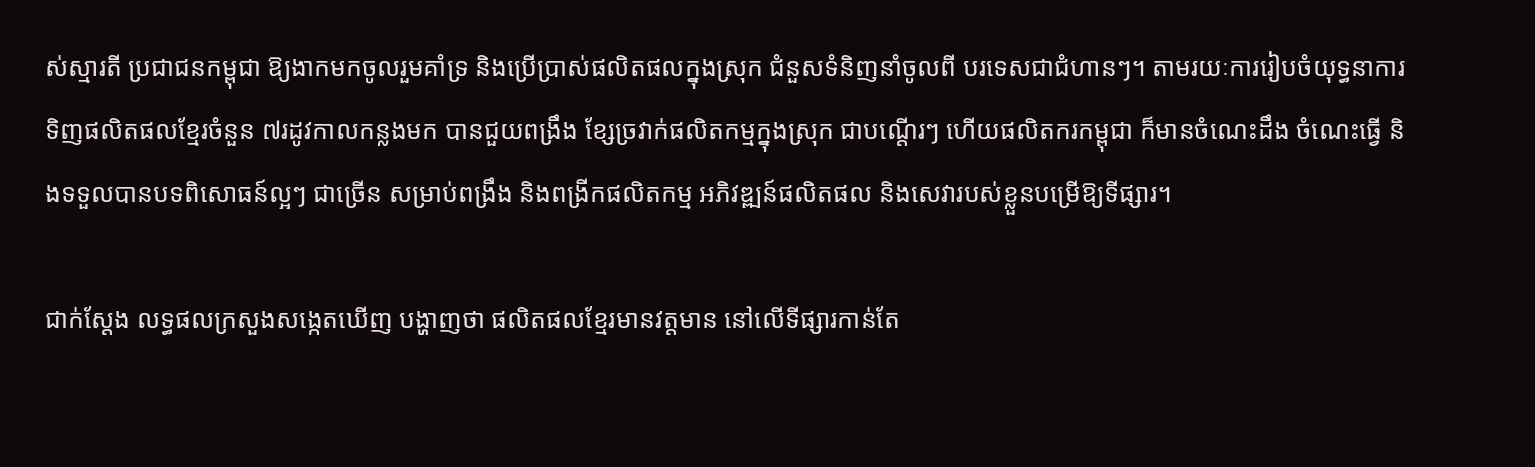ស់ស្មារតី ប្រជាជនកម្ពុជា ឱ្យងាកមកចូលរួមគាំទ្រ និងប្រើប្រាស់ផលិតផលក្នុងស្រុក ជំនួសទំនិញនាំចូលពី បរទេសជាជំហានៗ។ តាមរយៈការរៀបចំយុទ្ធនាការ ទិញផលិតផលខ្មែរចំនួន ៧រដូវកាលកន្លងមក បានជួយពង្រឹង ខ្សែច្រវាក់ផលិតកម្មក្នុងស្រុក ជាបណ្តើរៗ ហើយផលិតករកម្ពុជា ក៏មានចំណេះដឹង ចំណេះធ្វើ និងទទួលបានបទពិសោធន៍ល្អៗ ជាច្រើន សម្រាប់ពង្រឹង និងពង្រីកផលិតកម្ម អភិវឌ្ឍន៍ផលិតផល និងសេវារបស់ខ្លួនបម្រើឱ្យទីផ្សារ។

ជាក់ស្ដែង លទ្ធផលក្រសួងសង្កេតឃើញ បង្ហាញថា ផលិតផលខ្មែរមានវត្តមាន នៅលើទីផ្សារកាន់តែ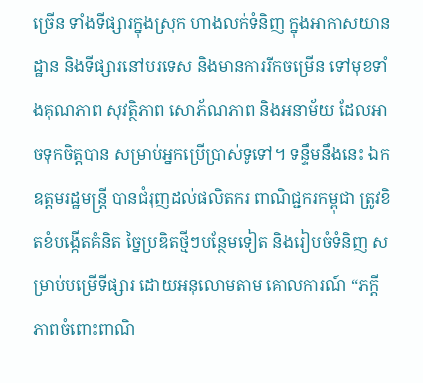ច្រើន ទាំងទីផ្សារក្នុងស្រុក ហាងលក់ទំនិញ ក្នុងអាកាសយានដ្ឋាន និងទីផ្សារនៅបរទេស និងមានការរីកចម្រើន ទៅមុខទាំងគុណភាព សុវត្ថិភាព សោភ័ណភាព និងអនាម័យ ដែលអាចទុកចិត្តបាន សម្រាប់អ្នកប្រើប្រាស់ទូទៅ។ ទន្ទឹមនឹងនេះ ឯកឧត្តមរដ្ឋមន្រ្តី បានជំរុញដល់ផលិតករ ពាណិជ្ជករកម្ពុជា ត្រូវខិតខំបង្កើតគំនិត ច្នៃប្រឌិតថ្មីៗបន្ថែមទៀត និងរៀបចំទំនិញ សម្រាប់បម្រើទីផ្សារ ដោយអនុលោមតាម គោលការណ៍ “ភក្តីភាពចំពោះពាណិ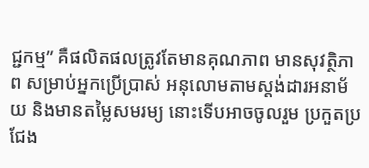ជ្ជកម្ម” គឺផលិតផលត្រូវតែមានគុណភាព មានសុវត្ថិភាព សម្រាប់អ្នកប្រើប្រាស់ អនុលោមតាមស្តង់ដារអនាម័យ និងមានតម្លៃសមរម្យ នោះទើបអាចចូលរួម ប្រកួតប្រជែង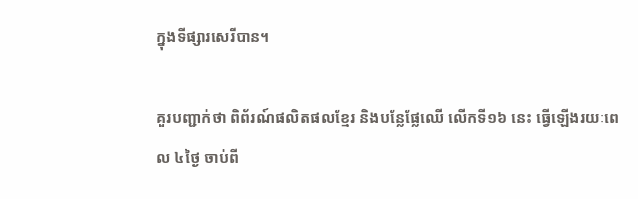ក្នុងទីផ្សារសេរីបាន។

គួរបញ្ជាក់ថា ពិព័រណ៍ផលិតផលខ្មែរ និងបន្លែផ្លែឈើ លើកទី១៦ នេះ ធ្វើឡើងរយៈពេល ៤ថ្ងៃ ចាប់ពី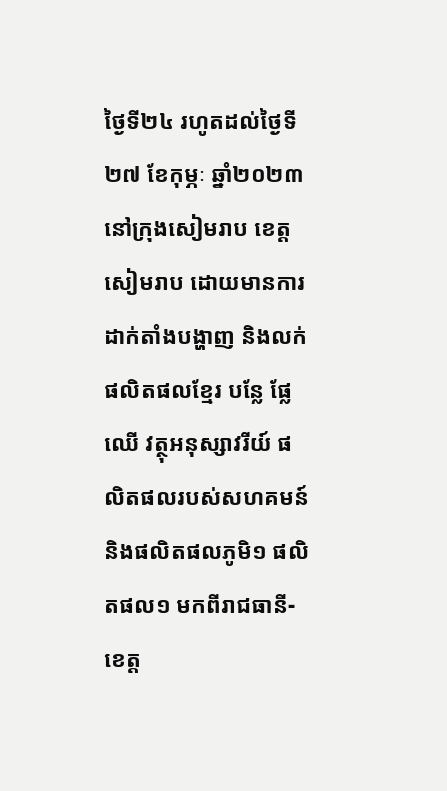ថ្ងៃទី២៤ រហូតដល់ថ្ងៃទី ២៧ ខែកុម្ភៈ ឆ្នាំ២០២៣ នៅក្រុងសៀមរាប ខេត្តសៀមរាប ដោយមានការដាក់តាំងបង្ហាញ និងលក់ផលិតផលខ្មែរ បន្លែ ផ្លែឈើ វត្ថុអនុស្សាវរីយ៍ ផលិតផលរបស់សហគមន៍ និងផលិតផលភូមិ១ ផលិតផល១ មកពីរាជធានី-ខេត្ត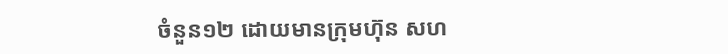ចំនួន១២ ដោយមានក្រុមហ៊ុន សហ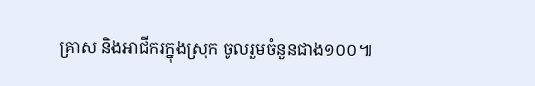គ្រាស និងអាជីករក្នុងស្រុក ចូលរួមចំនួនជាង១០០៕